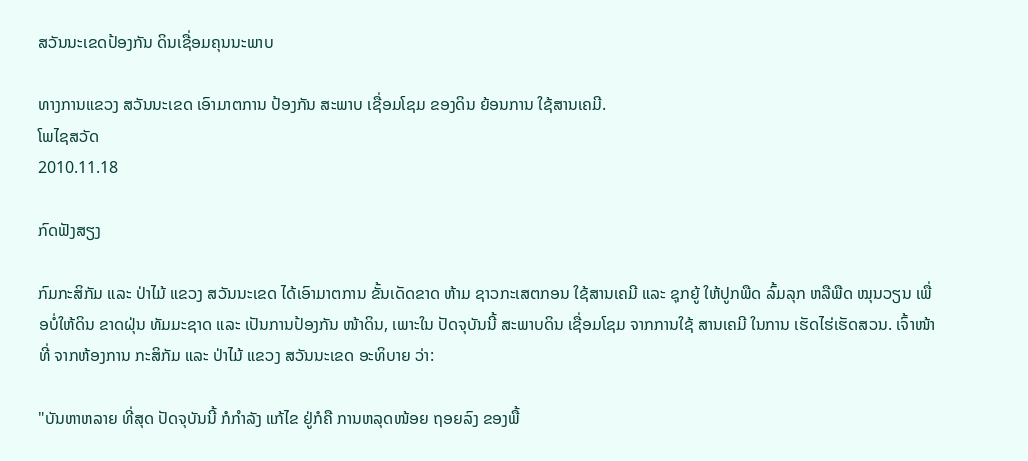ສວັນນະເຂດປ້ອງກັນ ດິນເຊື່ອມຄຸນນະພາບ

ທາງການແຂວງ ສວັນນະເຂດ ເອົາມາຕການ ປ້ອງກັນ ສະພາບ ເຊື່ອມໂຊມ ຂອງດິນ ຍ້ອນການ ໃຊ້ສານເຄມີ.
ໂພໄຊສວັດ
2010.11.18

ກົດຟັງສຽງ

ກົມກະສິກັມ ແລະ ປ່າໄມ້ ແຂວງ ສວັນນະເຂດ ໄດ້ເອົາມາຕການ ຂັ້ນເດັດຂາດ ຫ້າມ ຊາວກະເສຕກອນ ໃຊ້ສານເຄມີ ແລະ ຊຸກຍູ້ ໃຫ້ປູກພືດ ລົ້ມລຸກ ຫລືພືດ ໝຸນວຽນ ເພື່ອບໍ່ໃຫ້ດິນ ຂາດຝຸ່ນ ທັມມະຊາດ ແລະ ເປັນການປ້ອງກັນ ໜ້າດິນ, ເພາະໃນ ປັດຈຸບັນນີ້ ສະພາບດິນ ເຊື່ອມໂຊມ ຈາກການໃຊ້ ສານເຄມີ ໃນການ ເຮັດໄຮ່ເຮັດສວນ. ເຈົ້າໜ້າທີ່ ຈາກຫ້ອງການ ກະສິກັມ ແລະ ປ່າໄມ້ ແຂວງ ສວັນນະເຂດ ອະທິບາຍ ວ່າ:

"ບັນຫາຫລາຍ ທີ່ສຸດ ປັດຈຸບັນນີ້ ກໍກຳລັງ ແກ້ໄຂ ຢູ່ກໍຄື ການຫລຸດໜ້ອຍ ຖອຍລົງ ຂອງພື້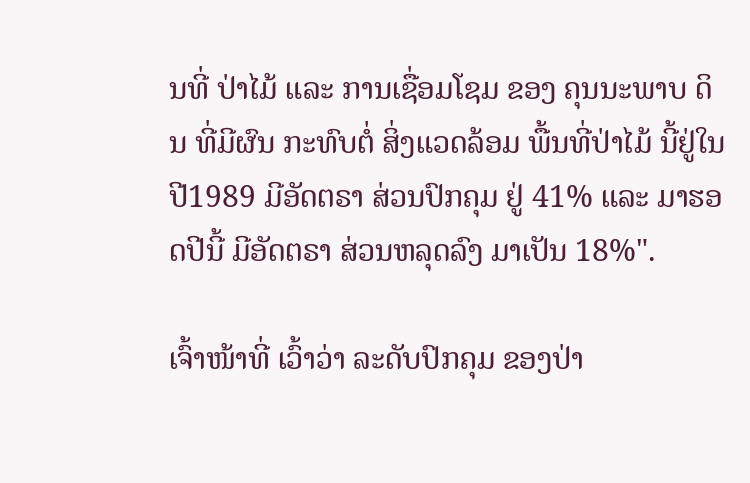ນທີ່ ປ່າໄມ້ ແລະ ການເຊື່ອມໂຊມ ຂອງ ຄຸນນະພາບ ດິນ ທີ່ມີຜົນ ກະທົບຕໍ່ ສິ່ງແວດລ້ອມ ພື້ນທີ່ປ່າໄມ້ ນີ້ຢູ່ໃນ ປີ1989 ມີອັດຕຣາ ສ່ວນປົກຄຸມ ຢູ່ 41% ແລະ ມາຮອດປີນີ້ ມີອັດຕຣາ ສ່ວນຫລຸດລົງ ມາເປັນ 18%".

ເຈົ້າໜ້າທີ່ ເວົ້າວ່າ ລະດັບປົກຄຸມ ຂອງປ່າ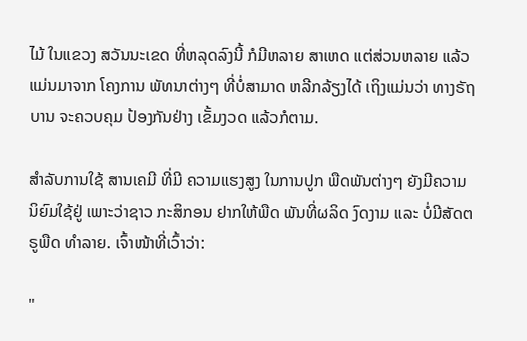ໄມ້ ໃນແຂວງ ສວັນນະເຂດ ທີ່ຫລຸດລົງນີ້ ກໍມີຫລາຍ ສາເຫດ ແຕ່ສ່ວນຫລາຍ ແລ້ວແມ່ນມາຈາກ ໂຄງການ ພັທນາຕ່າງໆ ທີ່ບໍ່ສາມາດ ຫລີກລ້ຽງໄດ້ ເຖິງແມ່ນວ່າ ທາງຣັຖບານ ຈະຄວບຄຸມ ປ້ອງກັນຢ່າງ ເຂັ້ມງວດ ແລ້ວກໍຕາມ.

ສຳລັບການໃຊ້ ສານເຄມີ ທີ່ມີ ຄວາມແຮງສູງ ໃນການປູກ ພືດພັນຕ່າງໆ ຍັງມີຄວາມ ນິຍົມໃຊ້ຢູ່ ເພາະວ່າຊາວ ກະສິກອນ ຢາກໃຫ້ພືດ ພັນທີ່ຜລິດ ງົດງາມ ແລະ ບໍ່ມີສັດຕຣູພືດ ທຳລາຍ. ເຈົ້າໜ້າທີ່ເວົ້າວ່າ:

"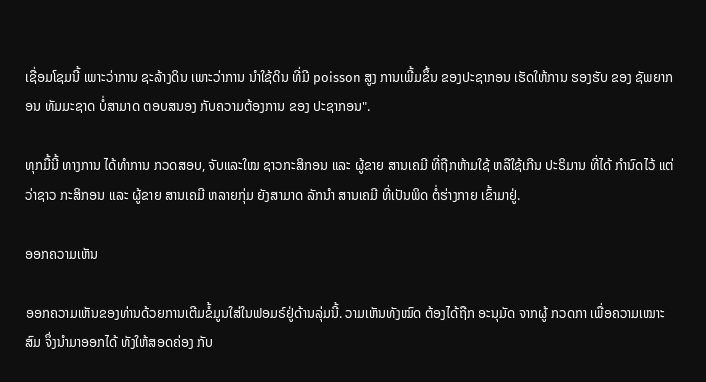ເຊື່ອມໂຊມນີ້ ເພາະວ່າການ ຊະລ້າງດິນ ເພາະວ່າການ ນຳໃຊ້ດິນ ທີ່ມີ poisson ສູງ ການເພີ້ມຂຶ້ນ ຂອງປະຊາກອນ ເຮັດໃຫ້ການ ຮອງຮັບ ຂອງ ຊັພຍາກອນ ທັມມະຊາດ ບໍ່ສາມາດ ຕອບສນອງ ກັບຄວາມຕ້ອງການ ຂອງ ປະຊາກອນ".

ທຸກມື້ນີ້ ທາງການ ໄດ້ທຳການ ກວດສອບ, ຈັບແລະໃໝ ຊາວກະສິກອນ ແລະ ຜູ້ຂາຍ ສານເຄມີ ທີ່ຖືກຫ້າມໃຊ້ ຫລືໃຊ້ເກີນ ປະຣິມານ ທີ່ໄດ້ ກຳນົດໄວ້ ແຕ່ວ່າຊາວ ກະສິກອນ ແລະ ຜູ້ຂາຍ ສານເຄມີ ຫລາຍກຸ່ມ ຍັງສາມາດ ລັກນຳ ສານເຄມີ ທີ່ເປັນພິດ ຕໍ່ຮ່າງກາຍ ເຂົ້າມາຢູ່.

ອອກຄວາມເຫັນ

ອອກຄວາມເຫັນຂອງທ່ານດ້ວຍການເຕີມຂໍ້ມູນໃສ່ໃນຟອມຣ໌ຢູ່ດ້ານລຸ່ມນີ້. ວາມເຫັນທັງໝົດ ຕ້ອງໄດ້ຖືກ ອະນຸມັດ ຈາກຜູ້ ກວດກາ ເພື່ອຄວາມເໝາະສົມ ຈຶ່ງນໍາມາອອກໄດ້ ທັງໃຫ້ສອດຄ່ອງ ກັບ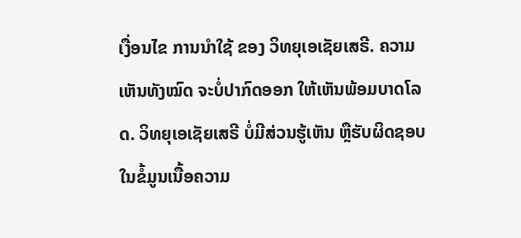ເງື່ອນໄຂ ການນຳໃຊ້ ຂອງ ວິທຍຸເອເຊັຍເສຣີ. ຄວາມເຫັນທັງໝົດ ຈະບໍ່ປາກົດອອກ ໃຫ້ເຫັນພ້ອມບາດໂລດ. ວິທຍຸເອເຊັຍເສຣີ ບໍ່ມີສ່ວນຮູ້ເຫັນ ຫຼືຮັບຜິດຊອບ ໃນຂໍ້ມູນເນື້ອຄວາມ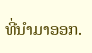ທີ່ນໍາມາອອກ.